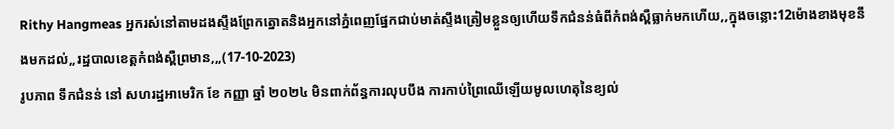Rithy Hangmeas អ្នករស់នៅតាមដងស្ទឹងព្រែកត្នោតនិងអ្នកនៅភ្នំពេញផ្នែកជាប់មាត់ស្ទឹងត្រៀមខ្លួនឲ្យហើយទឹកជំនន់ធំពីកំពង់ស្ពឺធ្លាក់មកហើយ,,ក្នុងចន្លោះ12ម៉ោងខាងមុខនឹងមកដល់,,រដ្ឋបាលខេត្តកំពង់ស្ពឺព្រមាន,,,(17-10-2023)
រូបភាព ទឹកជំនន់ នៅ សហរដ្ឋអាមេរិក ខែ កញ្ញា ឆ្នាំ ២០២៤ មិនពាក់ព័ន្ធការលុបបឹង ការកាប់ព្រៃឈើឡើយមូលហេតុនៃខ្យល់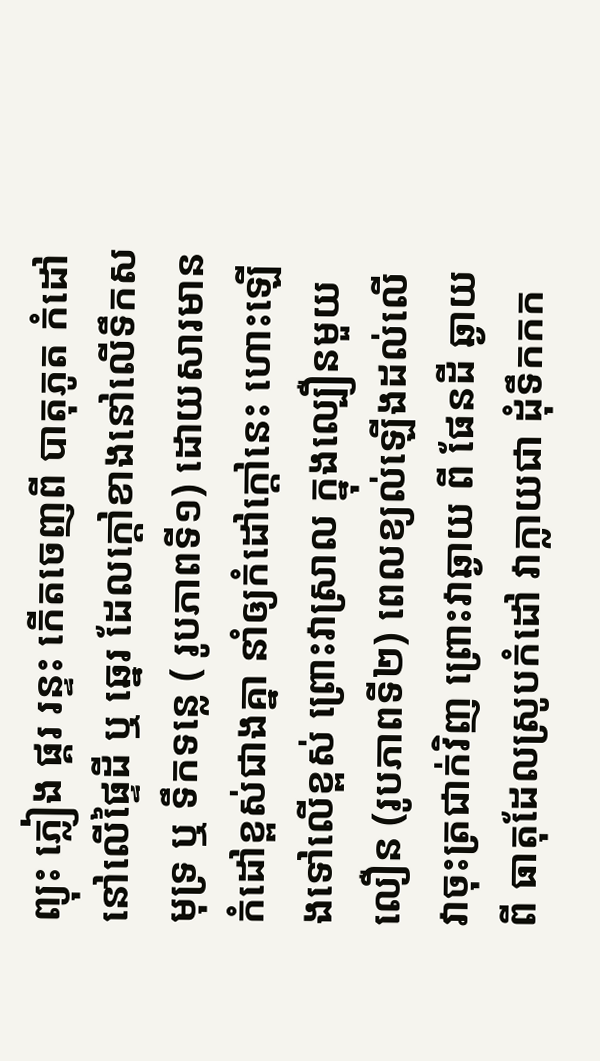ព្យុះ ភ្លៀង ផ្គរ រន្ទះ កើតចេញពី បាតុភូត កំដៅនៅលើផ្ទៃដី ឬ ឆ្នេរ ដែលក្តៅខាងនៅលើទឹកសមុទ្រ ឬ ទឹកទន្លេ ( រូបភាពទី១) ដោយសារមានកំដៅខ្ពស់ជាងគ្នា នាំឲ្យកំដៅក្តៅនេះ ហោះឡើងទៅលើខ្ពស់ ព្រោះវាស្រាល ក្នុងល្បឿនមួយលឿន (រូបភាពទី២) ពេលខ្យល់ឡើងដល់លើ វាចុះត្រជាក់វិញ ព្រោះវាឆ្ងាយ ពី ផែនដី ឆ្ងាយពី ធាតុដែលស្រូបកំដៅ វាក្លាយជា ដុំទឹកកក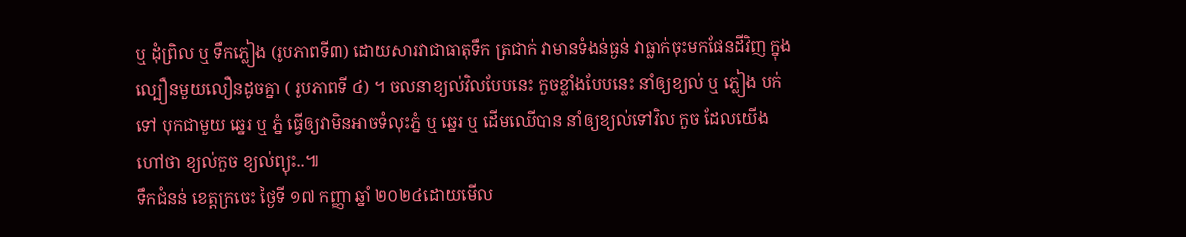ឬ ដុំព្រិល ឬ ទឹកភ្លៀង (រូបភាពទី៣) ដោយសារវាជាធាតុទឹក ត្រជាក់ វាមានទំងន់ធ្ងន់ វាធ្លាក់ចុះមកផែនដីវិញ ក្នុងល្បឿនមួយលឿនដូចគ្នា ( រូបភាពទី ៤) ។ ចលនាខ្យល់វិលបែបនេះ កួចខ្លាំងបែបនេះ នាំឲ្យខ្យល់ ឬ ភ្លៀង បក់ទៅ បុកជាមួយ ឆ្នេរ ឬ ភ្នំ ធ្វើឲ្យវាមិនអាចទំលុះភ្នំ ឬ ឆ្នេរ ឬ ដើមឈើបាន នាំឲ្យខ្យល់ទៅវិល កួច ដែលយើងហៅថា ខ្យល់កួច ខ្យល់ព្យុះ..៕
ទឹកជំនន់ ខេត្តក្រចេះ ថ្ងៃទី ១៧ កញ្ញា ឆ្នាំ ២០២៤ដោយមើល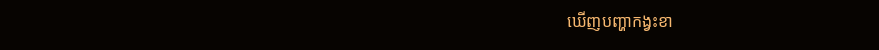ឃើញបញ្ហាកង្វះខា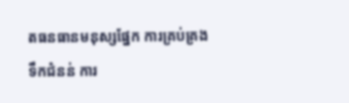តធនធានមនុស្សផ្នែក ការគ្រប់គ្រងទឹកជំនន់ ការ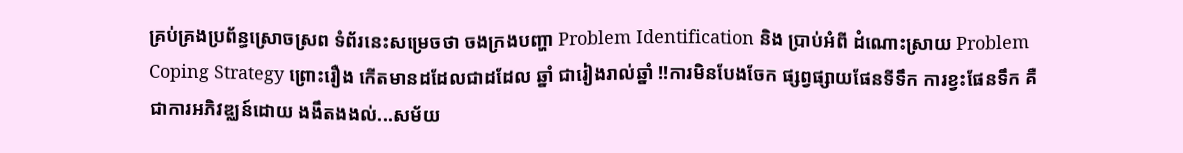គ្រប់គ្រងប្រព័ន្ធស្រោចស្រព ទំព័រនេះសម្រេចថា ចងក្រងបញ្ហា Problem Identification និង ប្រាប់អំពី ដំណោះស្រាយ Problem Coping Strategy ព្រោះរឿង កើតមានដដែលជាដដែល ឆ្នាំ ជារៀងរាល់ឆ្នាំ !!ការមិនបែងចែក ផ្សព្វផ្សាយផែនទីទឹក ការខ្វះផែនទឹក គឺជាការអភិវឌ្ឈន៍ដោយ ងងឹតងងល់...សម័យ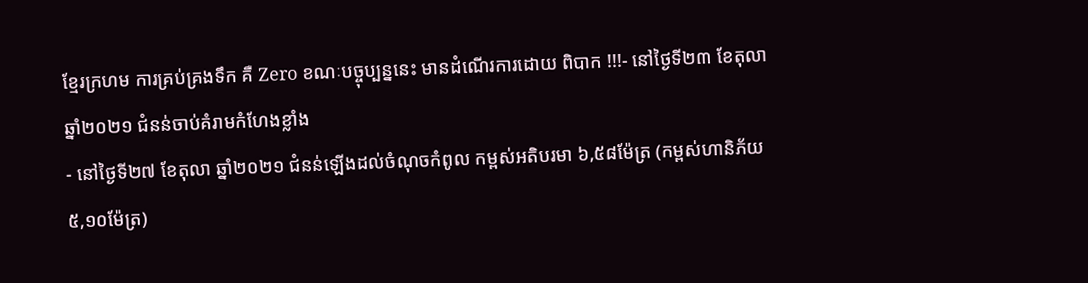ខ្មែរក្រហម ការគ្រប់គ្រងទឹក គឺ Zero ខណៈបច្ចុប្បន្ននេះ មានដំណើរការដោយ ពិបាក !!!- នៅថ្ងៃទី២៣ ខែតុលា ឆ្នាំ២០២១ ជំនន់ចាប់គំរាមកំហែងខ្លាំង
- នៅថ្ងៃទី២៧ ខែតុលា ឆ្នាំ២០២១ ជំនន់ឡើងដល់ចំណុចកំពូល កម្ពស់អតិបរមា ៦,៥៨ម៉ែត្រ (កម្ពស់ហានិភ័យ ៥,១០ម៉ែត្រ)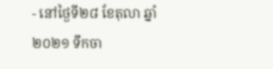- នៅថ្ងៃទី២៨ ខែតុលា ឆ្នាំ២០២១ ទឹកចា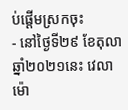ប់ផ្តើមស្រកចុះ
- នៅថ្ងៃទី២៩ ខែតុលា ឆ្នាំ២០២១នេះ វេលាម៉ោ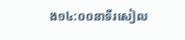ង១៤:០០នាទីរសៀល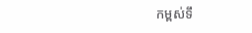កម្ពស់ទឹ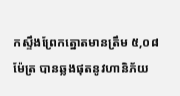កស្ទឹងព្រែកត្នោតមានត្រឹម ៥,០៨ម៉ែត្រ បានឆ្លងផុតនូវហានិភ័យ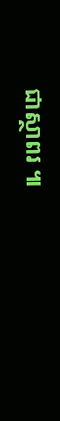ជាស្ថាពរ ៕